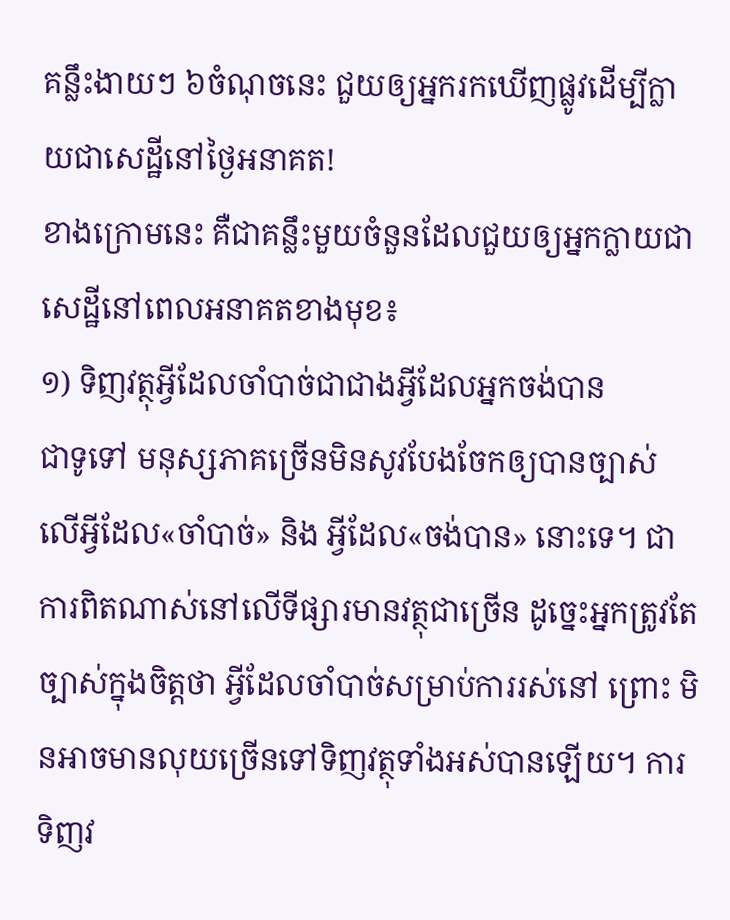គន្លឹះងាយៗ ៦ចំណុចនេះ ជួយឲ្យអ្នករកឃើញផ្លូវដើម្បីក្លាយជាសេដ្ឋីនៅថ្ងៃអនាគត!
ខាងក្រោមនេះ គឺជាគន្លឹះមួយចំនួនដែលជួយឲ្យអ្នកក្លាយជា សេដ្ឋីនៅពេលអនាគតខាងមុខ៖
១) ទិញវត្ថុអ្វីដែលចាំបាច់ជាជាងអ្វីដែលអ្នកចង់បាន
ជាទូទៅ មនុស្សភាគច្រើនមិនសូវបែងចែកឲ្យបានច្បាស់ លើអ្វីដែល«ចាំបាច់» និង អ្វីដែល«ចង់បាន» នោះទេ។ ជាការពិតណាស់នៅលើទីផ្សារមានវត្ថុជាច្រើន ដូច្នេះអ្នកត្រូវតែ ច្បាស់ក្នុងចិត្តថា អ្វីដែលចាំបាច់សម្រាប់ការរស់នៅ ព្រោះ មិនអាចមានលុយច្រើនទៅទិញវត្ថុទាំងអស់បានឡើយ។ ការទិញវ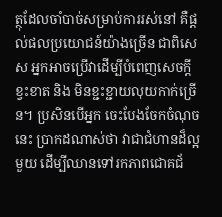ត្ថុដែលចាំបាច់សម្រាប់ការរស់នៅ គឺផ្តល់ផលប្រយោជន៍យ៉ាងច្រើន ជាពិសេស អ្នកអាចប្រើវាដើម្បីបំពេញសេចក្តីខ្វះខាត និង មិនខ្ជះខ្ជាយលុយកាក់ច្រើន។ ប្រសិនបើអ្នក ចេះបែងចែកចំណុចនេះ ប្រាកដណាស់ថា វាជាជំហានដ៏ល្អមួយ ដើម្បីឈានទៅរកភាពជោគជ័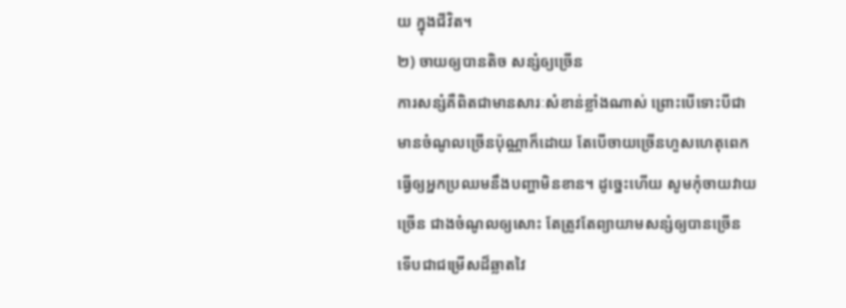យ ក្នុងជីវិត។
២) ចាយឲ្យបានតិច សន្សំឲ្យច្រើន
ការសន្សំគឺពិតជាមានសារៈសំខាន់ខ្លាំងណាស់ ព្រោះបើទោះបីជា មានចំណូលច្រើនប៉ុណ្ណាក៏ដោយ តែបើចាយច្រើនហួសហេតុពេក ធ្វើឲ្យអ្នកប្រឈមនឹងបញ្ហាមិនខាន។ ដូច្នេះហើយ សូមកុំចាយវាយច្រើន ជាងចំណូលឲ្យសោះ តែត្រូវតែព្យាយាមសន្សំឲ្យបានច្រើន ទើបជាជម្រើសដ៏ឆ្លាតវៃ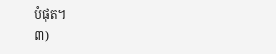បំផុត។
៣)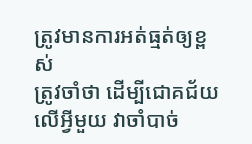ត្រូវមានការអត់ធ្មត់ឲ្យខ្ពស់
ត្រូវចាំថា ដើម្បីជោគជ័យលើអ្វីមួយ វាចាំបាច់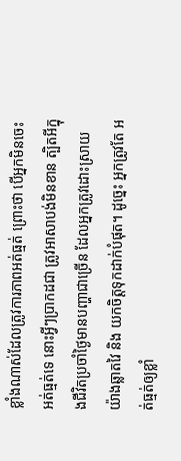ខ្លាំងណាស់ដែលត្រូវការភាពអត់ធ្មត់ ព្រោះថា បើអ្នកមិនចេះអត់ធ្មត់ទេ នោះអ្វីៗប្រាកដជា ត្រូវអាសាបង់មិនខាន ត្បិតអីក្នុងជីវិតប្រចាំថ្ងៃមានបញ្ហាជាច្រើន ដែលអ្នកត្រូវដោះស្រាយយ៉ាងឆ្លាតវៃ និង យកចិត្តទុកដាក់បំផុត។ ដូច្នេះ អ្នកត្រូវតែ អត់ធ្មត់ឲ្យខ្លាំ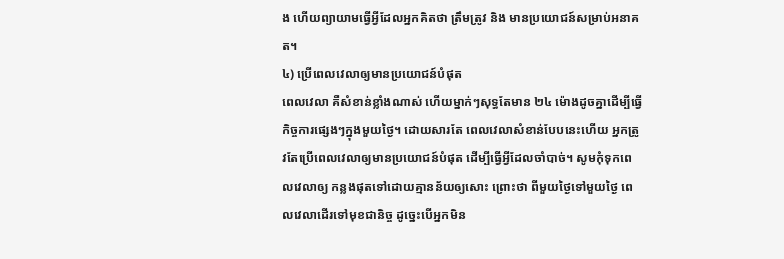ង ហើយព្យាយាមធ្វើអ្វីដែលអ្នកគិតថា ត្រឹមត្រូវ និង មានប្រយោជន៍សម្រាប់អនាគត។
៤) ប្រើពេលវេលាឲ្យមានប្រយោជន៍បំផុត
ពេលវេលា គឺសំខាន់ខ្លាំងណាស់ ហើយម្នាក់ៗសុទ្ធតែមាន ២៤ ម៉ោងដូចគ្នាដើម្បីធ្វើកិច្ចការផ្សេងៗក្នុងមួយថ្ងៃ។ ដោយសារតែ ពេលវេលាសំខាន់បែបនេះហើយ អ្នកត្រូវតែប្រើពេលវេលាឲ្យមានប្រយោជន៍បំផុត ដើម្បីធ្វើអ្វីដែលចាំបាច់។ សូមកុំទុកពេលវេលាឲ្យ កន្លងផុតទៅដោយគ្មានន័យឲ្យសោះ ព្រោះថា ពីមួយថ្ងៃទៅមួយថ្ងៃ ពេលវេលាដើរទៅមុខជានិច្ច ដូច្នេះបើអ្នកមិន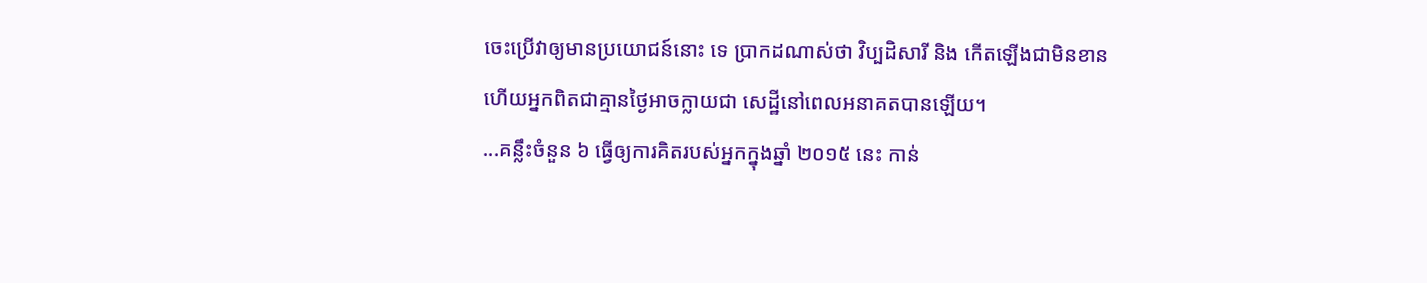ចេះប្រើវាឲ្យមានប្រយោជន៍នោះ ទេ ប្រាកដណាស់ថា វិប្បដិសារី និង កើតឡើងជាមិនខាន ហើយអ្នកពិតជាគ្មានថ្ងៃអាចក្លាយជា សេដ្ឋីនៅពេលអនាគតបានឡើយ។
...គន្លឹះចំនួន ៦ ធ្វើឲ្យការគិតរបស់អ្នកក្នុងឆ្នាំ ២០១៥ នេះ កាន់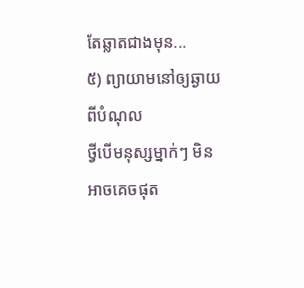តែឆ្លាតជាងមុន...
៥) ព្យាយាមនៅឲ្យឆ្ងាយពីបំណុល
ថ្វីបើមនុស្សម្នាក់ៗ មិនអាចគេចផុត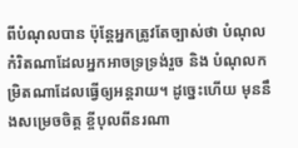ពីបំណុលបាន ប៉ុន្តែអ្នកត្រូវតែច្បាស់ថា បំណុលកំរិតណាដែលអ្នកអាចទ្រទ្រង់រួច និង បំណុលកម្រិតណាដែលធ្វើឲ្យអន្តរាយ។ ដូច្នេះហើយ មុននឹងសម្រេចចិត្ត ខ្ចីបុលពីនរណា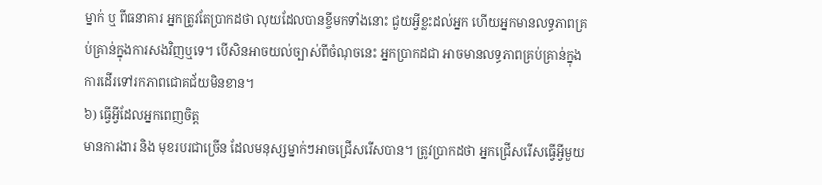ម្នាក់ ឬ ពីធនាគារ អ្នកត្រូវតែប្រាកដថា លុយដែលបានខ្ចីមកទាំងនោះ ជួយអ្វីខ្លះដល់អ្នក ហើយអ្នកមានលទ្ធភាពគ្រប់គ្រាន់ក្នុងការសងវិញឬទេ។ បើសិនអាចយល់ច្បាស់ពីចំណុចនេះ អ្នកប្រាកដជា អាចមានលទ្ធភាពគ្រប់គ្រាន់ក្នុងការដើរទៅរកភាពជោគជ័យមិនខាន។
៦) ធ្វើអ្វីដែលអ្នកពេញចិត្ត
មានការងារ និង មុខរបរជាច្រើន ដែលមនុស្សម្នាក់ៗអាចជ្រើសរើសបាន។ ត្រូវប្រាកដថា អ្នកជ្រើសរើសធ្វើអ្វីមួយ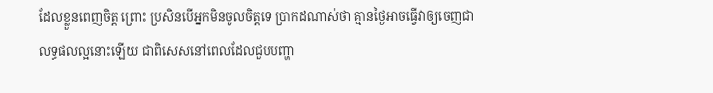ដែលខ្លួនពេញចិត្ត ព្រោះ ប្រសិនបើអ្នកមិនចូលចិត្តទេ ប្រាកដណាស់ថា គ្មានថ្ងៃអាចធ្វើវាឲ្យចេញជាលទ្ធផលល្អនោះឡើយ ជាពិសេសនៅពេលដែលជួបបញ្ហា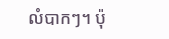លំបាកៗ។ ប៉ុ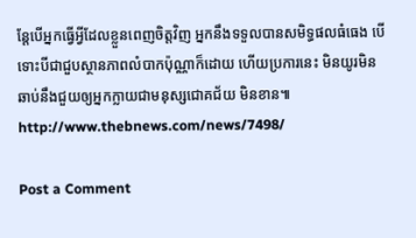ន្តែបើអ្នកធ្វើអ្វីដែលខ្លួនពេញចិត្តវិញ អ្នកនឹងទទួលបានសមិទ្ធផលធំធេង បើទោះបីជាជួបស្ថានភាពលំបាកប៉ុណ្ណាក៏ដោយ ហើយប្រការនេះ មិនយូរមិនឆាប់នឹងជួយឲ្យអ្នកក្លាយជាមនុស្សជោគជ័យ មិនខាន៕
http://www.thebnews.com/news/7498/

Post a Comment